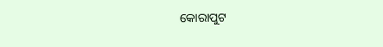କୋରାପୁଟ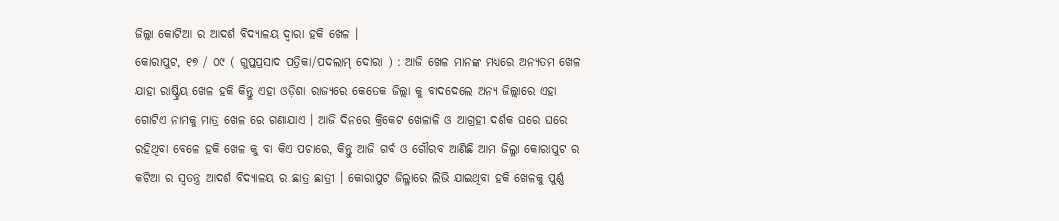ଜିଲ୍ଲା କୋଟିଆ ର ଆଦର୍ଶ ବିଦ୍ୟାଳୟ ଦ୍ଵାରା ହକି ଖେଳ ।
କୋରାପୁଟ, ୧୭ / ୦୯ ( ଗୁପ୍ତପ୍ରସାଦ ପତ୍ରିକା/ପଦଲାମ୍ ଦୋରା ) : ଆଜି ଖେଳ ମାନଙ୍କ ମଧ୍ଯରେ ଅନ୍ୟତମ ଖେଳ ଯାହା ରାଷ୍ଟ୍ରିୟ ଖେଳ ହକି କିନ୍ତୁ ଏହା ଓଡ଼ିଶା ରାଜ୍ୟରେ କେତେକ ଜିଲ୍ଲା କୁ ବାଦଦେଲେ ଅନ୍ୟ ଜିଲ୍ଲାରେ ଏହା ଗୋଟିଏ ନାମକୁ ମାତ୍ର ଖେଳ ରେ ଗଣାଯାଏ । ଆଜି ଦିନରେ କ୍ରିକେଟ ଖେଳାଳି ଓ ଆଗ୍ରହୀ ଦର୍ଶକ ଘରେ ଘରେ ରହିଥିବା ବେଳେ ହକି ଖେଳ କୁ ବା କିଏ ପଚାରେ, କିନ୍ତୁ ଆଜି ଗର୍ବ ଓ ଗୌରବ ଆଣିଛି ଆମ ଜିଲ୍ଳା କୋରାପୁଟ ର କଟିଆ ର ସ୍ଵତନ୍ତ୍ର ଆଦର୍ଶ ବିଦ୍ୟାଳୟ ର ଛାତ୍ର ଛାତ୍ରୀ । କୋରାପୁଟ ଜିଲ୍ଳାରେ ଲିଭି ଯାଇଥିବା ହକି ଖେଳକୁ ପୁର୍ଣ୍ଣ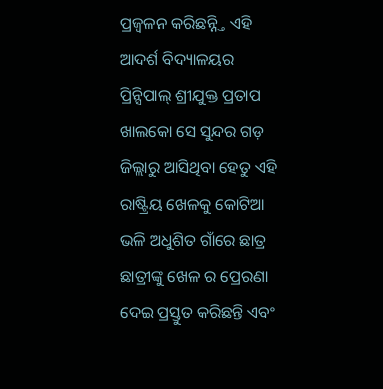ପ୍ରଜ୍ବଳନ କରିଛନ୍ନ୍ତି ଏହି ଆଦର୍ଶ ବିଦ୍ୟାଳୟର ପ୍ରିନ୍ସିପାଲ୍ ଶ୍ରୀଯୁକ୍ତ ପ୍ରତାପ ଖାଲକୋ ସେ ସୁନ୍ଦର ଗଡ଼ ଜିଲ୍ଲାରୁ ଆସିଥିବା ହେତୁ ଏହି ରାଷ୍ଟ୍ରିୟ ଖେଳକୁ କୋଟିଆ ଭଳି ଅଧୁଶିତ ଗାଁରେ ଛାତ୍ର ଛାତ୍ରୀଙ୍କୁ ଖେଳ ର ପ୍ରେରଣା ଦେଇ ପ୍ରସ୍ତୁତ କରିଛନ୍ତି ଏବଂ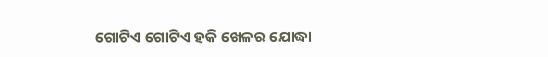ଗୋଟିଏ ଗୋଟିଏ ହକି ଖେଳର ଯୋଦ୍ଧା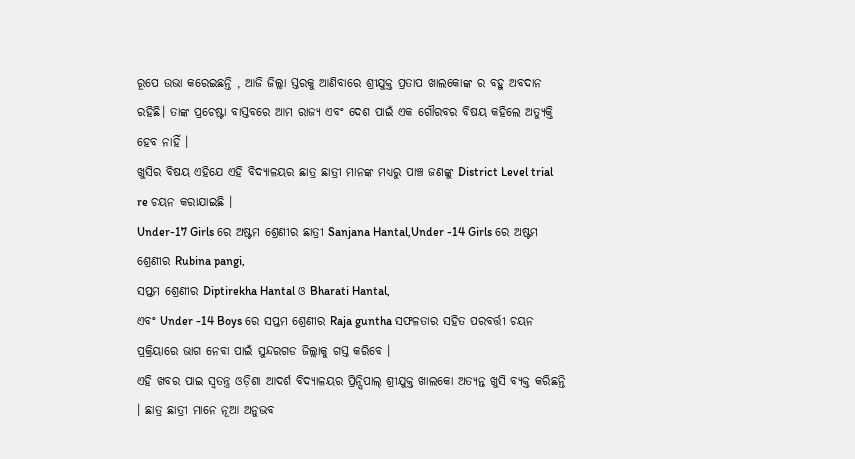ରୂପେ ଉଭା କରେଇଛନ୍ତି , ଆଜି ଜିଲ୍ଲା ସ୍ତରକୁ ଆଣିବାରେ ଶ୍ରୀଯୁକ୍ତ ପ୍ରତାପ ଖାଲକୋଙ୍କ ର ବହୁ ଅବଦାନ ରହିଛି। ତାଙ୍କ ପ୍ରଚେଷ୍ଟା ବାସ୍ତବରେ ଆମ ରାଜ୍ୟ ଏବଂ ଦେଶ ପାଇଁ ଏକ ଗୌରବର ବିଷୟ କହିଲେ ଅତ୍ୟୁକ୍ତି ହେବ ନାହିଁ ।
ଖୁସିର ବିଷୟ ଏହିଯେ ଏହି ବିଦ୍ୟାଳୟର ଛାତ୍ର ଛାତ୍ରୀ ମାନଙ୍କ ମଧ୍ୟରୁ ପାଞ୍ଚ ଜଣଙ୍କୁ District Level trial re ଚୟନ କରାଯାଇଛି ।
Under-17 Girls ରେ ଅଷ୍ଟମ ଶ୍ରେଣୀର ଛାତ୍ରୀ Sanjana Hantal,Under -14 Girls ରେ ଅଷ୍ଟମ ଶ୍ରେଣୀର Rubina pangi,
ସପ୍ତମ ଶ୍ରେଣୀର Diptirekha Hantal ଓ Bharati Hantal,
ଏବଂ Under -14 Boys ରେ ସପ୍ତମ ଶ୍ରେଣୀର Raja guntha ସଫଳତାର ସହିତ ପରବର୍ତ୍ତୀ ଚୟନ ପ୍ରକ୍ରିୟାରେ ଭାଗ ନେବା ପାଇଁ ସୁନ୍ଦରଗଡ ଜିଲ୍ଲାକୁ ଗସ୍ତ କରିବେ ।
ଏହି ଖବର ପାଇ ସ୍ଵତନ୍ତ୍ର ଓଡ଼ିଶା ଆଦର୍ଶ ବିଦ୍ୟାଳୟର ପ୍ରିନ୍ସିପାଲ୍ ଶ୍ରୀଯୁକ୍ତ ଖାଲକୋ ଅତ୍ୟନ୍ତ ଖୁସି ବ୍ୟକ୍ତ କରିଛନ୍ତି । ଛାତ୍ର ଛାତ୍ରୀ ମାନେ ନୂଆ ଅନୁଭବ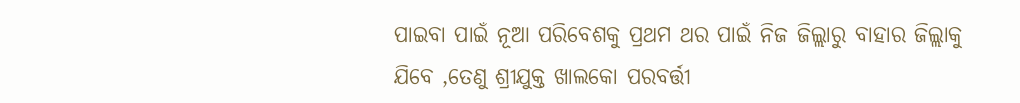ପାଇବା ପାଇଁ ନୂଆ ପରିବେଶକୁ ପ୍ରଥମ ଥର ପାଇଁ ନିଜ ଜିଲ୍ଲାରୁ ବାହାର ଜିଲ୍ଲାକୁ ଯିବେ ,ତେଣୁ ଶ୍ରୀଯୁକ୍ତ ଖାଲକୋ ପରବର୍ତ୍ତୀ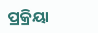ପ୍ରକ୍ରିୟା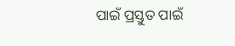ପାଇଁ ପ୍ରସ୍ତୁତ ପାଇଁ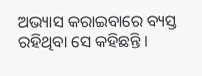ଅଭ୍ୟାସ କରାଇବାରେ ବ୍ୟସ୍ତ ରହିଥିବା ସେ କହିଛନ୍ତି ।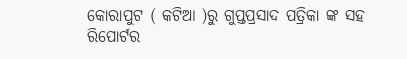କୋରାପୁଟ ( କଟିଆ )ରୁ ଗୁପ୍ତପ୍ରସାଦ ପତ୍ରିକା ଙ୍କ ସହ ରିପୋର୍ଟର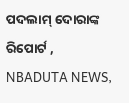ପଦଲାମ୍ ଦୋରାଙ୍କ ରିପୋର୍ଟ , NBADUTA NEWS,